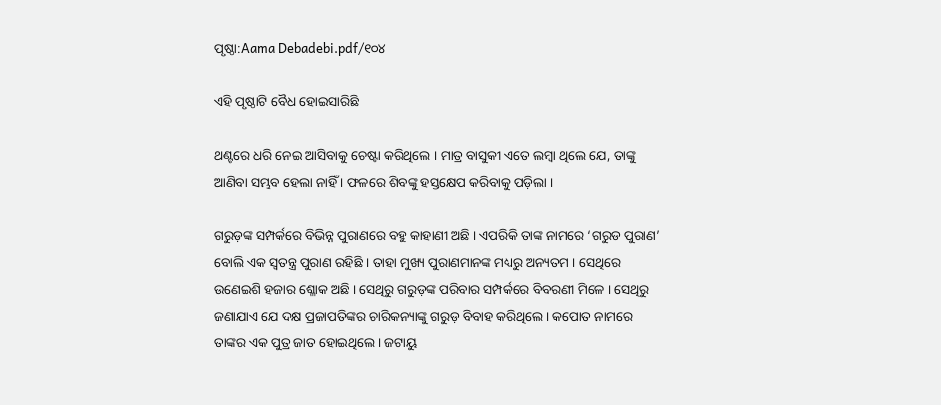ପୃଷ୍ଠା:Aama Debadebi.pdf/୧୦୪

ଏହି ପୃଷ୍ଠାଟି ବୈଧ ହୋଇସାରିଛି

ଥଣ୍ଟରେ ଧରି ନେଇ ଆସିବାକୁ ଚେଷ୍ଟା କରିଥିଲେ । ମାତ୍ର ବାସୁକୀ ଏତେ ଲମ୍ବା ଥିଲେ ଯେ, ତାଙ୍କୁ ଆଣିବା ସମ୍ଭବ ହେଲା ନାହିଁ । ଫଳରେ ଶିବଙ୍କୁ ହସ୍ତକ୍ଷେପ କରିବାକୁ ପଡ଼ିଲା ।

ଗରୁଡ଼ଙ୍କ ସମ୍ପର୍କରେ ବିଭିନ୍ନ ପୁରାଣରେ ବହୁ କାହାଣୀ ଅଛି । ଏପରିକି ତାଙ୍କ ନାମରେ ‘ଗରୁଡ ପୁରାଣ’ ବୋଲି ଏକ ସ୍ୱତନ୍ତ୍ର ପୁରାଣ ରହିଛି । ତାହା ମୁଖ୍ୟ ପୁରାଣମାନଙ୍କ ମଧ୍ୟରୁ ଅନ୍ୟତମ । ସେଥିରେ ଉଣେଇଶି ହଜାର ଶ୍ଳୋକ ଅଛି । ସେଥିରୁ ଗରୁଡ଼ଙ୍କ ପରିବାର ସମ୍ପର୍କରେ ବିବରଣୀ ମିଳେ । ସେଥିରୁ ଜଣାଯାଏ ଯେ ଦକ୍ଷ ପ୍ରଜାପତିଙ୍କର ଚାରିକନ୍ୟାଙ୍କୁ ଗରୁଡ଼ ବିବାହ କରିଥିଲେ । କପୋତ ନାମରେ ତାଙ୍କର ଏକ ପୁତ୍ର ଜାତ ହୋଇଥିଲେ । ଜଟାୟୁ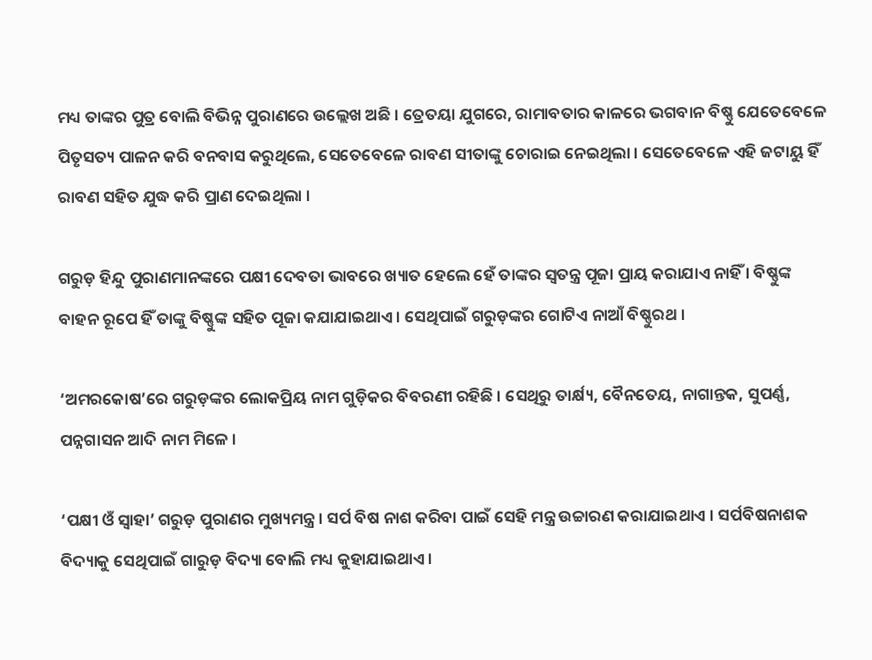ମଧ୍ୟ ତାଙ୍କର ପୁତ୍ର ବୋଲି ବିଭିନ୍ନ ପୁରାଣରେ ଉଲ୍ଲେଖ ଅଛି । ତ୍ରେତୟା ଯୁଗରେ, ରାମାବତାର କାଳରେ ଭଗବାନ ବିଷ୍ଣୁ ଯେତେବେଳେ ପିତୃସତ୍ୟ ପାଳନ କରି ବନବାସ କରୁଥିଲେ, ସେତେବେଳେ ରାବଣ ସୀତାଙ୍କୁ ଚୋରାଇ ନେଇଥିଲା । ସେତେବେଳେ ଏହି ଜଟାୟୁ ହିଁ ରାବଣ ସହିତ ଯୁଦ୍ଧ କରି ପ୍ରାଣ ଦେଇଥିଲା ।

ଗରୁଡ଼ ହିନ୍ଦୁ ପୁରାଣମାନଙ୍କରେ ପକ୍ଷୀ ଦେବତା ଭାବରେ ଖ୍ୟାତ ହେଲେ ହେଁ ତାଙ୍କର ସ୍ୱତନ୍ତ୍ର ପୂଜା ପ୍ରାୟ କରାଯାଏ ନାହିଁ । ବିଷ୍ଣୁଙ୍କ ବାହନ ରୂପେ ହିଁ ତାଙ୍କୁ ବିଷ୍ଣୁଙ୍କ ସହିତ ପୂଜା କଯାଯାଇଥାଏ । ସେଥିପାଇଁ ଗରୁଡ଼ଙ୍କର ଗୋଟିଏ ନାଆଁ ବିଷ୍ଣୁରଥ ।

‘ଅମରକୋଷ’ରେ ଗରୁଡ଼ଙ୍କର ଲୋକପ୍ରିୟ ନାମ ଗୁଡ଼ିକର ବିବରଣୀ ରହିଛି । ସେଥିରୁ ତାର୍କ୍ଷ୍ୟ, ବୈନତେୟ, ନାଗାନ୍ତକ, ସୁପର୍ଣ୍ଣ, ପନ୍ନଗାସନ ଆଦି ନାମ ମିଳେ ।

‘ପକ୍ଷୀ ଓଁ ସ୍ୱାହା’ ଗରୁଡ଼ ପୁରାଣର ମୁଖ୍ୟମନ୍ତ୍ର । ସର୍ପ ବିଷ ନାଶ କରିବା ପାଇଁ ସେହି ମନ୍ତ୍ର ଉଚ୍ଚାରଣ କରାଯାଇଥାଏ । ସର୍ପବିଷନାଶକ ବିଦ୍ୟାକୁ ସେଥିପାଇଁ ଗାରୁଡ଼ ବିଦ୍ୟା ବୋଲି ମଧ୍ୟ କୁହାଯାଇଥାଏ ।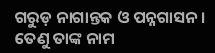ଗରୁଡ଼ ନାଗାନ୍ତକ ଓ ପନ୍ନଗାସନ । ତେଣୁ ତାଙ୍କ ନାମ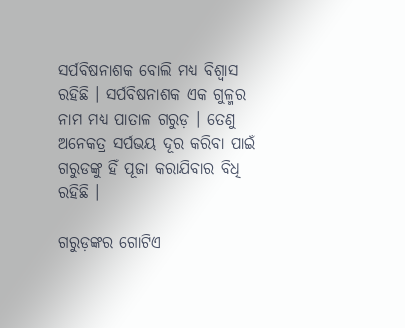ସର୍ପବିଷନାଶକ ବୋଲି ମଧ୍ୟ ବିଶ୍ୱାସ ରହିଛି । ସର୍ପବିଷନାଶକ ଏକ ଗୁଳ୍ମର ନାମ ମଧ୍ୟ ପାତାଳ ଗରୁଡ଼ । ତେଣୁ ଅନେକତ୍ର ସର୍ପଭୟ ଦୂର କରିବା ପାଇଁ ଗରୁଡଙ୍କୁ ହିଁ ପୂଜା କରାଯିବାର ବିଧି ରହିଛି ।

ଗରୁଡ଼ଙ୍କର ଗୋଟିଏ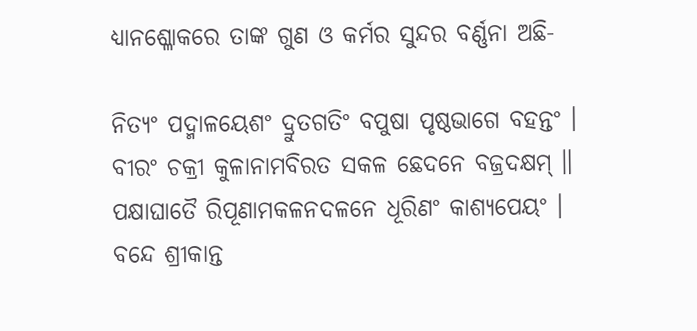ଧ୍ୟାନଶ୍ଳୋକରେ ତାଙ୍କ ଗୁଣ ଓ କର୍ମର ସୁନ୍ଦର ବର୍ଣ୍ଣନା ଅଛି-

ନିତ୍ୟଂ ପଦ୍ମାଳୟେଶଂ ଦ୍ରୁତଗତିଂ ବପୁଷା ପୃଷ୍ଠଭାଗେ ବହନ୍ତଂ ।
ବୀରଂ ଚକ୍ରୀ କୁଳାନାମବିରତ ସକଳ ଛେଦନେ ବଜ୍ରଦକ୍ଷମ୍ ॥
ପକ୍ଷାଘାତୈ ରିପୂଣାମକଳନଦଳନେ ଧୂରିଣଂ କାଶ୍ୟପେୟଂ ।
ବନ୍ଦେ ଶ୍ରୀକାନ୍ତ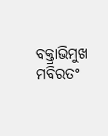ବକ୍ତ୍ରାଭିମୁଖ ମବିରତଂ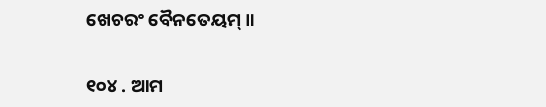ଖେଚରଂ ବୈନତେୟମ୍ ॥

୧୦୪ . ଆମ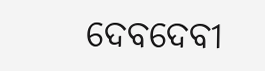ଦେବଦେବୀ